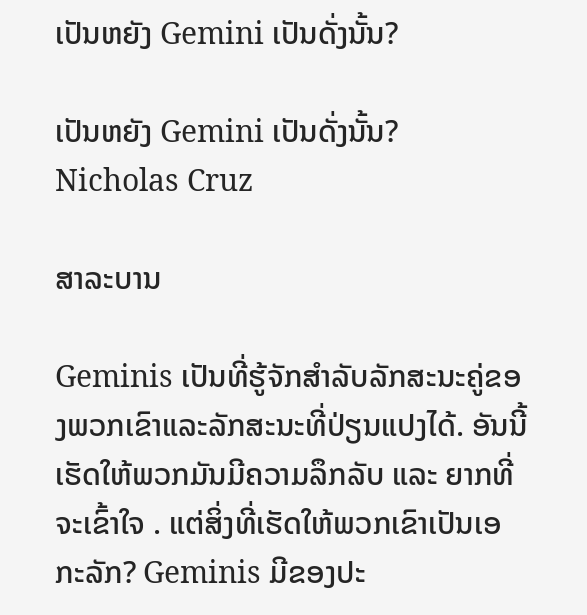ເປັນຫຍັງ Gemini ເປັນດັ່ງນັ້ນ?

ເປັນຫຍັງ Gemini ເປັນດັ່ງນັ້ນ?
Nicholas Cruz

ສາລະບານ

Geminis ເປັນທີ່ຮູ້ຈັກສໍາລັບລັກສະນະຄູ່ຂອງພວກເຂົາແລະລັກສະນະທີ່ປ່ຽນແປງໄດ້. ອັນນີ້ເຮັດໃຫ້ພວກມັນມີຄວາມລຶກລັບ ແລະ ຍາກທີ່ຈະເຂົ້າໃຈ . ແຕ່ສິ່ງທີ່ເຮັດໃຫ້ພວກເຂົາເປັນເອກະລັກ? Geminis ມີຂອງປະ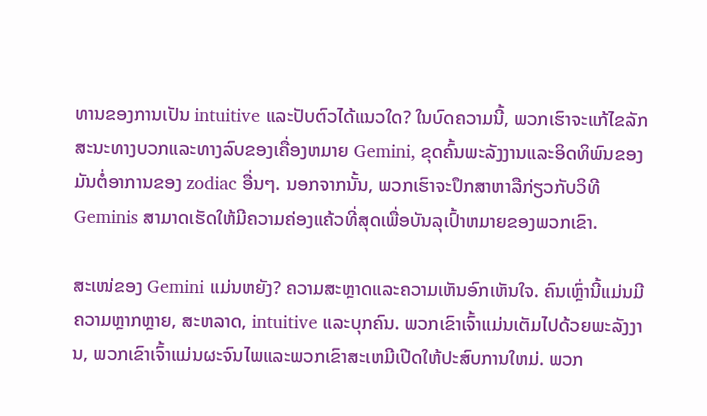ທານຂອງການເປັນ intuitive ແລະປັບຕົວໄດ້ແນວໃດ? ໃນບົດຄວາມນີ້, ພວກເຮົາຈະແກ້ໄຂລັກສະນະທາງບວກແລະທາງລົບຂອງເຄື່ອງຫມາຍ Gemini, ຂຸດຄົ້ນພະລັງງານແລະອິດທິພົນຂອງມັນຕໍ່ອາການຂອງ zodiac ອື່ນໆ. ນອກຈາກນັ້ນ, ພວກເຮົາຈະປຶກສາຫາລືກ່ຽວກັບວິທີ Geminis ສາມາດເຮັດໃຫ້ມີຄວາມຄ່ອງແຄ້ວທີ່ສຸດເພື່ອບັນລຸເປົ້າຫມາຍຂອງພວກເຂົາ.

ສະເໜ່ຂອງ Gemini ແມ່ນຫຍັງ? ຄວາມສະຫຼາດແລະຄວາມເຫັນອົກເຫັນໃຈ. ຄົນເຫຼົ່ານີ້ແມ່ນມີຄວາມຫຼາກຫຼາຍ, ສະຫລາດ, intuitive ແລະບຸກຄົນ. ພວກເຂົາເຈົ້າແມ່ນເຕັມໄປດ້ວຍພະລັງງານ, ພວກເຂົາເຈົ້າແມ່ນຜະຈົນໄພແລະພວກເຂົາສະເຫມີເປີດໃຫ້ປະສົບການໃຫມ່. ພວກ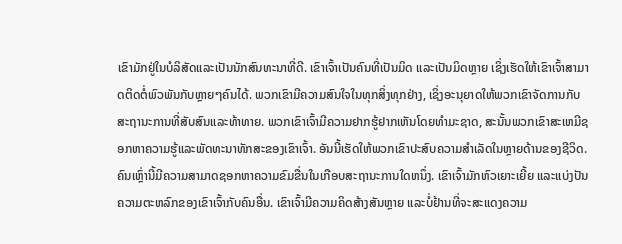ເຂົາມັກຢູ່ໃນບໍລິສັດແລະເປັນນັກສົນທະນາທີ່ດີ. ເຂົາເຈົ້າເປັນຄົນທີ່ເປັນມິດ ແລະເປັນມິດຫຼາຍ ເຊິ່ງເຮັດໃຫ້ເຂົາເຈົ້າສາມາດຕິດຕໍ່ພົວພັນກັບຫຼາຍໆຄົນໄດ້. ພວກເຂົາມີຄວາມສົນໃຈໃນທຸກສິ່ງທຸກຢ່າງ, ເຊິ່ງອະນຸຍາດໃຫ້ພວກເຂົາຈັດການກັບສະຖານະການທີ່ສັບສົນແລະທ້າທາຍ. ພວກເຂົາເຈົ້າມີຄວາມຢາກຮູ້ຢາກເຫັນໂດຍທໍາມະຊາດ, ສະນັ້ນພວກເຂົາສະເຫມີຊອກຫາຄວາມຮູ້ແລະພັດທະນາທັກສະຂອງເຂົາເຈົ້າ. ອັນນີ້ເຮັດໃຫ້ພວກເຂົາປະສົບຄວາມສຳເລັດໃນຫຼາຍດ້ານຂອງຊີວິດ. ຄົນເຫຼົ່ານີ້ມີຄວາມສາມາດຊອກຫາຄວາມຂົມຂື່ນໃນເກືອບສະຖານະການໃດຫນຶ່ງ. ເຂົາເຈົ້າມັກຫົວເຍາະເຍີ້ຍ ແລະແບ່ງປັນຄວາມຕະຫລົກຂອງເຂົາເຈົ້າກັບຄົນອື່ນ. ເຂົາເຈົ້າມີຄວາມຄິດສ້າງສັນຫຼາຍ ແລະບໍ່ຢ້ານທີ່ຈະສະແດງຄວາມ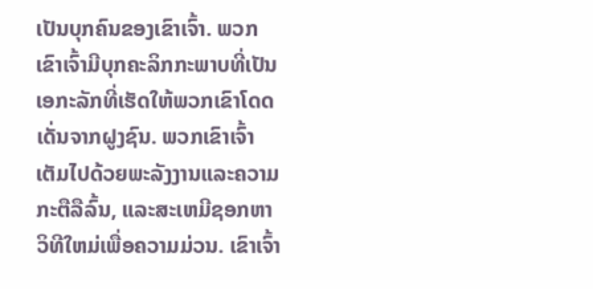ເປັນບຸກຄົນຂອງເຂົາເຈົ້າ. ພວກເຂົາເຈົ້າມີບຸກຄະລິກກະພາບທີ່ເປັນເອກະລັກທີ່ເຮັດໃຫ້ພວກເຂົາໂດດເດັ່ນຈາກຝູງຊົນ. ພວກເຂົາເຈົ້າເຕັມໄປດ້ວຍພະລັງງານແລະຄວາມກະຕືລືລົ້ນ, ແລະສະເຫມີຊອກຫາວິທີໃຫມ່ເພື່ອຄວາມມ່ວນ. ເຂົາເຈົ້າ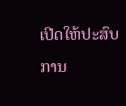ເປີດໃຫ້ປະສົບການ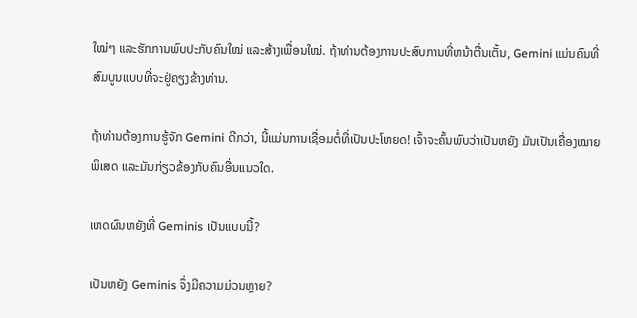ໃໝ່ໆ ແລະຮັກການພົບປະກັບຄົນໃໝ່ ແລະສ້າງເພື່ອນໃໝ່. ຖ້າທ່ານຕ້ອງການປະສົບການທີ່ຫນ້າຕື່ນເຕັ້ນ, Gemini ແມ່ນຄົນທີ່ສົມບູນແບບທີ່ຈະຢູ່ຄຽງຂ້າງທ່ານ.

ຖ້າທ່ານຕ້ອງການຮູ້ຈັກ Gemini ດີກວ່າ, ນີ້ແມ່ນການເຊື່ອມຕໍ່ທີ່ເປັນປະໂຫຍດ! ເຈົ້າຈະຄົ້ນພົບວ່າເປັນຫຍັງ ມັນເປັນເຄື່ອງໝາຍພິເສດ ແລະມັນກ່ຽວຂ້ອງກັບຄົນອື່ນແນວໃດ.

ເຫດຜົນຫຍັງທີ່ Geminis ເປັນແບບນີ້?

ເປັນຫຍັງ Geminis ຈຶ່ງມີຄວາມມ່ວນຫຼາຍ?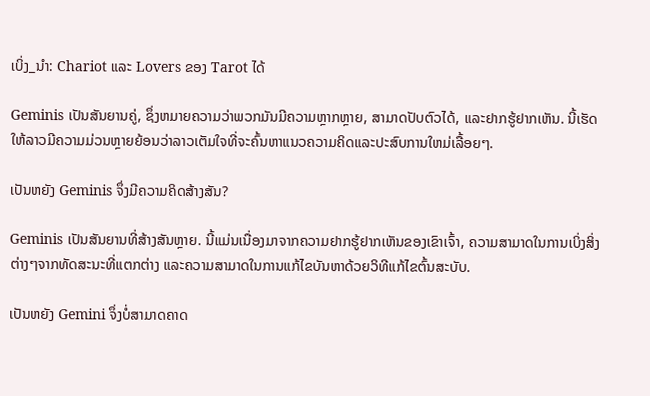ເບິ່ງ_ນຳ: Chariot ແລະ Lovers ຂອງ Tarot ໄດ້

Geminis ເປັນສັນຍານຄູ່, ຊຶ່ງຫມາຍຄວາມວ່າພວກມັນມີຄວາມຫຼາກຫຼາຍ, ສາມາດປັບຕົວໄດ້, ແລະຢາກຮູ້ຢາກເຫັນ. ນີ້ເຮັດໃຫ້ລາວມີຄວາມມ່ວນຫຼາຍຍ້ອນວ່າລາວເຕັມໃຈທີ່ຈະຄົ້ນຫາແນວຄວາມຄິດແລະປະສົບການໃຫມ່ເລື້ອຍໆ.

ເປັນຫຍັງ Geminis ຈຶ່ງມີຄວາມຄິດສ້າງສັນ?

Geminis ເປັນສັນຍານທີ່ສ້າງສັນຫຼາຍ. ນີ້ແມ່ນເນື່ອງມາຈາກຄວາມຢາກຮູ້ຢາກເຫັນຂອງເຂົາເຈົ້າ, ຄວາມສາມາດໃນການເບິ່ງສິ່ງຕ່າງໆຈາກທັດສະນະທີ່ແຕກຕ່າງ ແລະຄວາມສາມາດໃນການແກ້ໄຂບັນຫາດ້ວຍວິທີແກ້ໄຂຕົ້ນສະບັບ.

ເປັນຫຍັງ Gemini ຈຶ່ງບໍ່ສາມາດຄາດ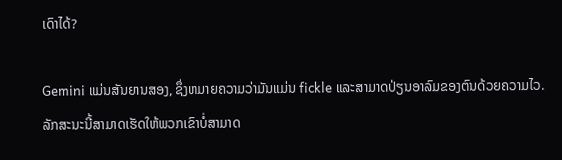ເດົາໄດ້?

Gemini ແມ່ນສັນຍານສອງ, ຊຶ່ງຫມາຍຄວາມວ່າມັນແມ່ນ fickle ແລະສາມາດປ່ຽນອາລົມຂອງຕົນດ້ວຍຄວາມໄວ. ລັກສະນະນີ້ສາມາດເຮັດໃຫ້ພວກເຂົາບໍ່ສາມາດ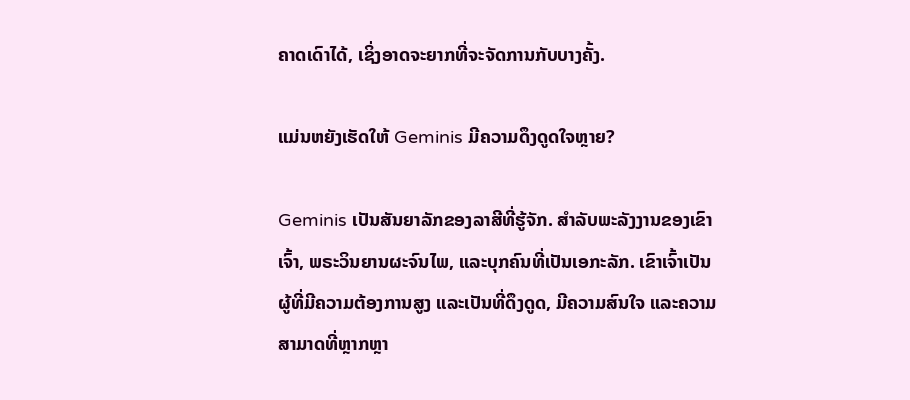ຄາດເດົາໄດ້, ເຊິ່ງອາດຈະຍາກທີ່ຈະຈັດການກັບບາງຄັ້ງ.

ແມ່ນຫຍັງເຮັດໃຫ້ Geminis ມີຄວາມດຶງດູດໃຈຫຼາຍ?

Geminis ເປັນສັນຍາລັກຂອງລາສີທີ່ຮູ້ຈັກ. ສໍາລັບພະລັງງານຂອງເຂົາເຈົ້າ, ພຣະວິນຍານຜະຈົນໄພ, ແລະບຸກຄົນທີ່ເປັນເອກະລັກ. ເຂົາເຈົ້າເປັນຜູ້ທີ່ມີຄວາມຕ້ອງການສູງ ແລະເປັນທີ່ດຶງດູດ, ມີຄວາມສົນໃຈ ແລະຄວາມສາມາດທີ່ຫຼາກຫຼາ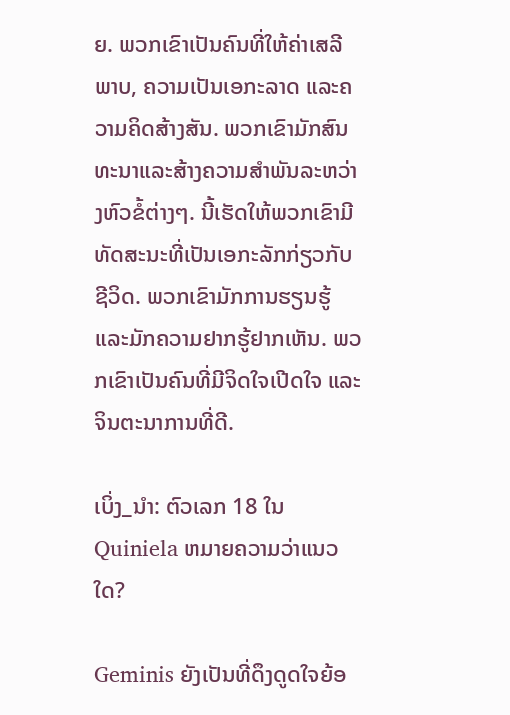ຍ. ພວກເຂົາເປັນຄົນທີ່ໃຫ້ຄ່າເສລີພາບ, ຄວາມເປັນເອກະລາດ ແລະຄວາມຄິດສ້າງສັນ. ພວກເຂົາມັກສົນທະນາແລະສ້າງຄວາມສໍາພັນລະຫວ່າງຫົວຂໍ້ຕ່າງໆ. ນີ້ເຮັດໃຫ້ພວກເຂົາມີທັດສະນະທີ່ເປັນເອກະລັກກ່ຽວກັບຊີວິດ. ພວກເຂົາມັກການຮຽນຮູ້ ແລະມັກຄວາມຢາກຮູ້ຢາກເຫັນ. ພວກເຂົາເປັນຄົນທີ່ມີຈິດໃຈເປີດໃຈ ແລະຈິນຕະນາການທີ່ດີ.

ເບິ່ງ_ນຳ: ຕົວເລກ 18 ໃນ Quiniela ຫມາຍຄວາມວ່າແນວໃດ?

Geminis ຍັງເປັນທີ່ດຶງດູດໃຈຍ້ອ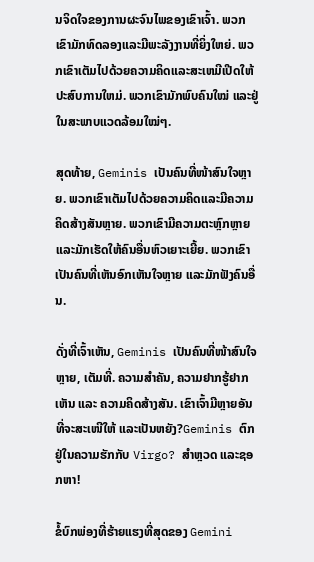ນຈິດໃຈຂອງການຜະຈົນໄພຂອງເຂົາເຈົ້າ. ພວກເຂົາມັກທົດລອງແລະມີພະລັງງານທີ່ຍິ່ງໃຫຍ່. ພວກເຂົາເຕັມໄປດ້ວຍຄວາມຄິດແລະສະເຫມີເປີດໃຫ້ປະສົບການໃຫມ່. ພວກເຂົາມັກພົບຄົນໃໝ່ ແລະຢູ່ໃນສະພາບແວດລ້ອມໃໝ່ໆ.

ສຸດທ້າຍ, Geminis ເປັນຄົນທີ່ໜ້າສົນໃຈຫຼາຍ. ພວກເຂົາເຕັມໄປດ້ວຍຄວາມຄິດແລະມີຄວາມຄິດສ້າງສັນຫຼາຍ. ພວກເຂົາມີຄວາມຕະຫຼົກຫຼາຍ ແລະມັກເຮັດໃຫ້ຄົນອື່ນຫົວເຍາະເຍີ້ຍ. ພວກເຂົາເປັນຄົນທີ່ເຫັນອົກເຫັນໃຈຫຼາຍ ແລະມັກຟັງຄົນອື່ນ.

ດັ່ງທີ່ເຈົ້າເຫັນ, Geminis ເປັນຄົນທີ່ໜ້າສົນໃຈຫຼາຍ, ເຕັມທີ່. ຄວາມສຳຄັນ, ຄວາມຢາກຮູ້ຢາກເຫັນ ແລະ ຄວາມຄິດສ້າງສັນ. ເຂົາເຈົ້າມີຫຼາຍອັນທີ່ຈະສະເໜີໃຫ້ ແລະເປັນຫຍັງ?Geminis ຕົກຢູ່ໃນຄວາມຮັກກັບ Virgo? ສຳຫຼວດ ແລະຊອກຫາ!

ຂໍ້ບົກພ່ອງທີ່ຮ້າຍແຮງທີ່ສຸດຂອງ Gemini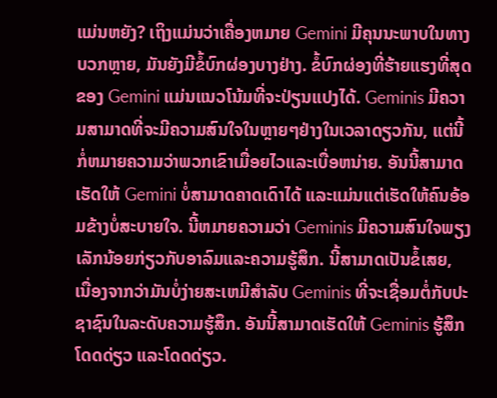ແມ່ນຫຍັງ? ເຖິງແມ່ນວ່າເຄື່ອງຫມາຍ Gemini ມີຄຸນນະພາບໃນທາງບວກຫຼາຍ, ມັນຍັງມີຂໍ້ບົກຜ່ອງບາງຢ່າງ. ຂໍ້ບົກຜ່ອງທີ່ຮ້າຍແຮງທີ່ສຸດຂອງ Gemini ແມ່ນແນວໂນ້ມທີ່ຈະປ່ຽນແປງໄດ້. Geminis ມີຄວາມສາມາດທີ່ຈະມີຄວາມສົນໃຈໃນຫຼາຍໆຢ່າງໃນເວລາດຽວກັນ, ແຕ່ນີ້ກໍ່ຫມາຍຄວາມວ່າພວກເຂົາເມື່ອຍໄວແລະເບື່ອຫນ່າຍ. ອັນນີ້ສາມາດເຮັດໃຫ້ Gemini ບໍ່ສາມາດຄາດເດົາໄດ້ ແລະແມ່ນແຕ່ເຮັດໃຫ້ຄົນອ້ອມຂ້າງບໍ່ສະບາຍໃຈ. ນີ້ຫມາຍຄວາມວ່າ Geminis ມີຄວາມສົນໃຈພຽງເລັກນ້ອຍກ່ຽວກັບອາລົມແລະຄວາມຮູ້ສຶກ. ນີ້ສາມາດເປັນຂໍ້ເສຍ, ເນື່ອງຈາກວ່າມັນບໍ່ງ່າຍສະເຫມີສໍາລັບ Geminis ທີ່ຈະເຊື່ອມຕໍ່ກັບປະຊາຊົນໃນລະດັບຄວາມຮູ້ສຶກ. ອັນນີ້ສາມາດເຮັດໃຫ້ Geminis ຮູ້ສຶກໂດດດ່ຽວ ແລະໂດດດ່ຽວ.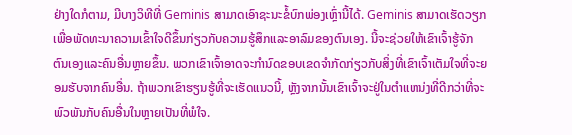ຢ່າງໃດກໍຕາມ, ມີບາງວິທີທີ່ Geminis ສາມາດເອົາຊະນະຂໍ້ບົກພ່ອງເຫຼົ່ານີ້ໄດ້. Geminis ສາມາດເຮັດວຽກເພື່ອພັດທະນາຄວາມເຂົ້າໃຈດີຂຶ້ນກ່ຽວກັບຄວາມຮູ້ສຶກແລະອາລົມຂອງຕົນເອງ. ນີ້ຈະຊ່ວຍໃຫ້ເຂົາເຈົ້າຮູ້ຈັກຕົນເອງແລະຄົນອື່ນຫຼາຍຂຶ້ນ. ພວກເຂົາເຈົ້າອາດຈະກໍານົດຂອບເຂດຈໍາກັດກ່ຽວກັບສິ່ງທີ່ເຂົາເຈົ້າເຕັມໃຈທີ່ຈະຍອມຮັບຈາກຄົນອື່ນ. ຖ້າພວກເຂົາຮຽນຮູ້ທີ່ຈະເຮັດແນວນີ້, ຫຼັງຈາກນັ້ນເຂົາເຈົ້າຈະຢູ່ໃນຕໍາແຫນ່ງທີ່ດີກວ່າທີ່ຈະພົວພັນກັບຄົນອື່ນໃນຫຼາຍເປັນທີ່ພໍໃຈ.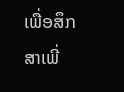ເພື່ອສຶກສາເພີ່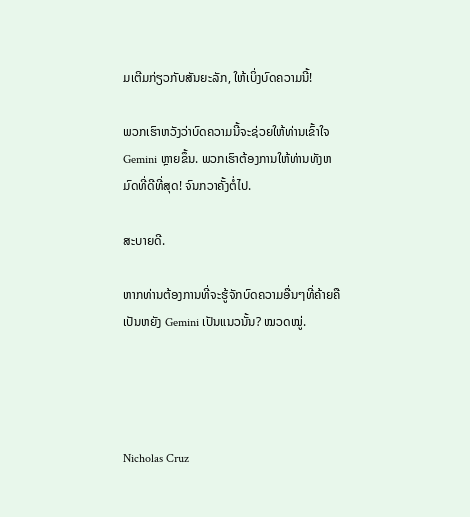ມເຕີມກ່ຽວກັບສັນຍະລັກ, ໃຫ້ເບິ່ງບົດຄວາມນີ້!

ພວກເຮົາຫວັງວ່າບົດຄວາມນີ້ຈະຊ່ວຍໃຫ້ທ່ານເຂົ້າໃຈ Gemini ຫຼາຍຂຶ້ນ. ພວກເຮົາຕ້ອງການໃຫ້ທ່ານທັງຫມົດທີ່ດີທີ່ສຸດ! ຈົນກວາຄັ້ງຕໍ່ໄປ.

ສະບາຍດີ.

ຫາກທ່ານຕ້ອງການທີ່ຈະຮູ້ຈັກບົດຄວາມອື່ນໆທີ່ຄ້າຍຄື ເປັນຫຍັງ Gemini ເປັນແນວນັ້ນ? ໝວດໝູ່.




Nicholas Cruz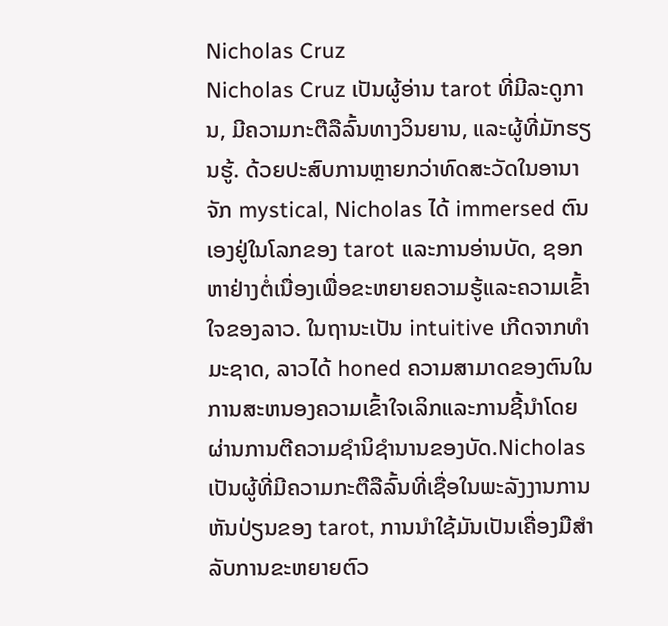Nicholas Cruz
Nicholas Cruz ເປັນຜູ້ອ່ານ tarot ທີ່ມີລະດູການ, ມີຄວາມກະຕືລືລົ້ນທາງວິນຍານ, ແລະຜູ້ທີ່ມັກຮຽນຮູ້. ດ້ວຍປະສົບການຫຼາຍກວ່າທົດສະວັດໃນອານາຈັກ mystical, Nicholas ໄດ້ immersed ຕົນເອງຢູ່ໃນໂລກຂອງ tarot ແລະການອ່ານບັດ, ຊອກຫາຢ່າງຕໍ່ເນື່ອງເພື່ອຂະຫຍາຍຄວາມຮູ້ແລະຄວາມເຂົ້າໃຈຂອງລາວ. ໃນຖານະເປັນ intuitive ເກີດຈາກທໍາມະຊາດ, ລາວໄດ້ honed ຄວາມສາມາດຂອງຕົນໃນການສະຫນອງຄວາມເຂົ້າໃຈເລິກແລະການຊີ້ນໍາໂດຍຜ່ານການຕີຄວາມຊໍານິຊໍານານຂອງບັດ.Nicholas ເປັນຜູ້ທີ່ມີຄວາມກະຕືລືລົ້ນທີ່ເຊື່ອໃນພະລັງງານການຫັນປ່ຽນຂອງ tarot, ການນໍາໃຊ້ມັນເປັນເຄື່ອງມືສໍາລັບການຂະຫຍາຍຕົວ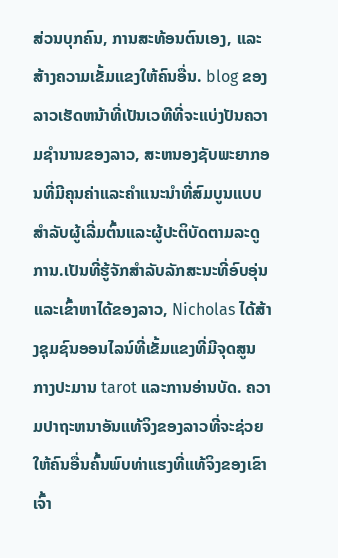ສ່ວນບຸກຄົນ, ການສະທ້ອນຕົນເອງ, ແລະສ້າງຄວາມເຂັ້ມແຂງໃຫ້ຄົນອື່ນ. blog ຂອງລາວເຮັດຫນ້າທີ່ເປັນເວທີທີ່ຈະແບ່ງປັນຄວາມຊໍານານຂອງລາວ, ສະຫນອງຊັບພະຍາກອນທີ່ມີຄຸນຄ່າແລະຄໍາແນະນໍາທີ່ສົມບູນແບບສໍາລັບຜູ້ເລີ່ມຕົ້ນແລະຜູ້ປະຕິບັດຕາມລະດູການ.ເປັນທີ່ຮູ້ຈັກສໍາລັບລັກສະນະທີ່ອົບອຸ່ນແລະເຂົ້າຫາໄດ້ຂອງລາວ, Nicholas ໄດ້ສ້າງຊຸມຊົນອອນໄລນ໌ທີ່ເຂັ້ມແຂງທີ່ມີຈຸດສູນກາງປະມານ tarot ແລະການອ່ານບັດ. ຄວາມປາຖະຫນາອັນແທ້ຈິງຂອງລາວທີ່ຈະຊ່ວຍໃຫ້ຄົນອື່ນຄົ້ນພົບທ່າແຮງທີ່ແທ້ຈິງຂອງເຂົາເຈົ້າ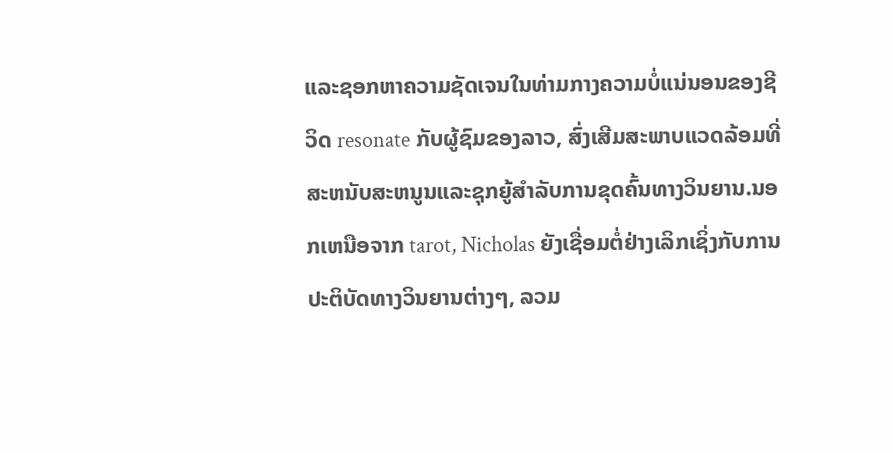ແລະຊອກຫາຄວາມຊັດເຈນໃນທ່າມກາງຄວາມບໍ່ແນ່ນອນຂອງຊີວິດ resonate ກັບຜູ້ຊົມຂອງລາວ, ສົ່ງເສີມສະພາບແວດລ້ອມທີ່ສະຫນັບສະຫນູນແລະຊຸກຍູ້ສໍາລັບການຂຸດຄົ້ນທາງວິນຍານ.ນອກເຫນືອຈາກ tarot, Nicholas ຍັງເຊື່ອມຕໍ່ຢ່າງເລິກເຊິ່ງກັບການປະຕິບັດທາງວິນຍານຕ່າງໆ, ລວມ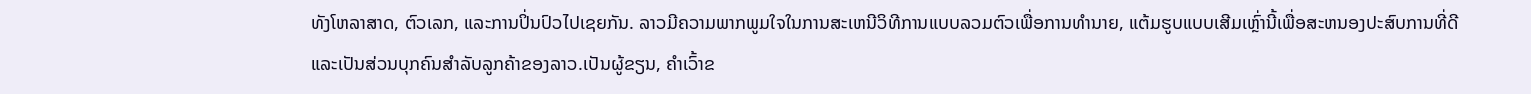ທັງໂຫລາສາດ, ຕົວເລກ, ແລະການປິ່ນປົວໄປເຊຍກັນ. ລາວມີຄວາມພາກພູມໃຈໃນການສະເຫນີວິທີການແບບລວມຕົວເພື່ອການທໍານາຍ, ແຕ້ມຮູບແບບເສີມເຫຼົ່ານີ້ເພື່ອສະຫນອງປະສົບການທີ່ດີແລະເປັນສ່ວນບຸກຄົນສໍາລັບລູກຄ້າຂອງລາວ.ເປັນຜູ້ຂຽນ, ຄໍາເວົ້າຂ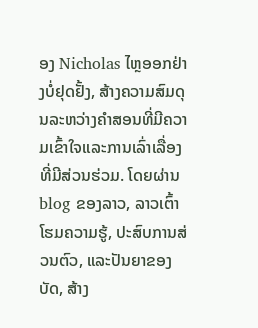ອງ Nicholas ໄຫຼອອກຢ່າງບໍ່ຢຸດຢັ້ງ, ສ້າງຄວາມສົມດຸນລະຫວ່າງຄໍາສອນທີ່ມີຄວາມເຂົ້າໃຈແລະການເລົ່າເລື່ອງທີ່ມີສ່ວນຮ່ວມ. ໂດຍຜ່ານ blog ຂອງລາວ, ລາວເຕົ້າໂຮມຄວາມຮູ້, ປະສົບການສ່ວນຕົວ, ແລະປັນຍາຂອງບັດ, ສ້າງ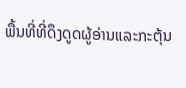ພື້ນທີ່ທີ່ດຶງດູດຜູ້ອ່ານແລະກະຕຸ້ນ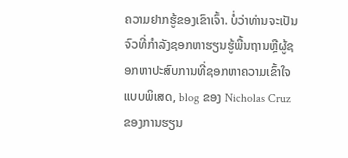ຄວາມຢາກຮູ້ຂອງເຂົາເຈົ້າ. ບໍ່ວ່າທ່ານຈະເປັນຈົວທີ່ກໍາລັງຊອກຫາຮຽນຮູ້ພື້ນຖານຫຼືຜູ້ຊອກຫາປະສົບການທີ່ຊອກຫາຄວາມເຂົ້າໃຈແບບພິເສດ, blog ຂອງ Nicholas Cruz ຂອງການຮຽນ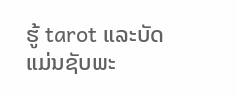ຮູ້ tarot ແລະບັດແມ່ນຊັບພະ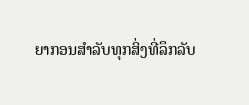ຍາກອນສໍາລັບທຸກສິ່ງທີ່ລຶກລັບ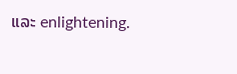ແລະ enlightening.